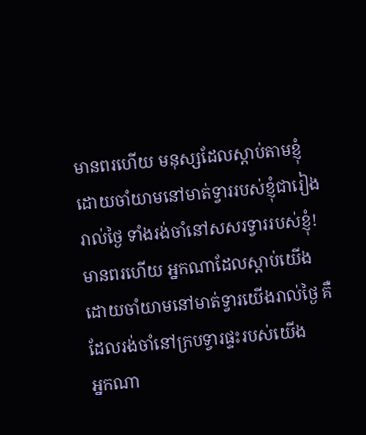មានពរហើយ មនុស្សដែលស្ដាប់តាមខ្ញុំដោយចាំយាមនៅមាត់ទ្វាររបស់ខ្ញុំជារៀងរាល់ថ្ងៃ ទាំងរង់ចាំនៅសសរទ្វាររបស់ខ្ញុំ!
មានពរហើយ អ្នកណាដែលស្តាប់យើង ដោយចាំយាមនៅមាត់ទ្វារយើងរាល់ថ្ងៃ គឺដែលរង់ចាំនៅក្របទ្វារផ្ទះរបស់យើង
អ្នកណា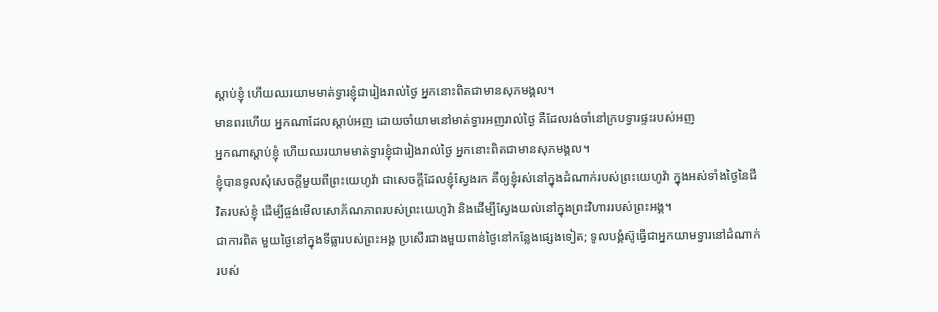ស្ដាប់ខ្ញុំ ហើយឈរយាមមាត់ទ្វារខ្ញុំជារៀងរាល់ថ្ងៃ អ្នកនោះពិតជាមានសុភមង្គល។
មានពរហើយ អ្នកណាដែលស្តាប់អញ ដោយចាំយាមនៅមាត់ទ្វារអញរាល់ថ្ងៃ គឺដែលរង់ចាំនៅក្របទ្វារផ្ទះរបស់អញ
អ្នកណាស្ដាប់ខ្ញុំ ហើយឈរយាមមាត់ទ្វារខ្ញុំជារៀងរាល់ថ្ងៃ អ្នកនោះពិតជាមានសុភមង្គល។
ខ្ញុំបានទូលសុំសេចក្ដីមួយពីព្រះយេហូវ៉ា ជាសេចក្ដីដែលខ្ញុំស្វែងរក គឺឲ្យខ្ញុំរស់នៅក្នុងដំណាក់របស់ព្រះយេហូវ៉ា ក្នុងអស់ទាំងថ្ងៃនៃជីវិតរបស់ខ្ញុំ ដើម្បីផ្ចង់មើលសោភ័ណភាពរបស់ព្រះយេហូវ៉ា និងដើម្បីស្វែងយល់នៅក្នុងព្រះវិហាររបស់ព្រះអង្គ។
ជាការពិត មួយថ្ងៃនៅក្នុងទីធ្លារបស់ព្រះអង្គ ប្រសើរជាងមួយពាន់ថ្ងៃនៅកន្លែងផ្សេងទៀត; ទូលបង្គំស៊ូធ្វើជាអ្នកយាមទ្វារនៅដំណាក់របស់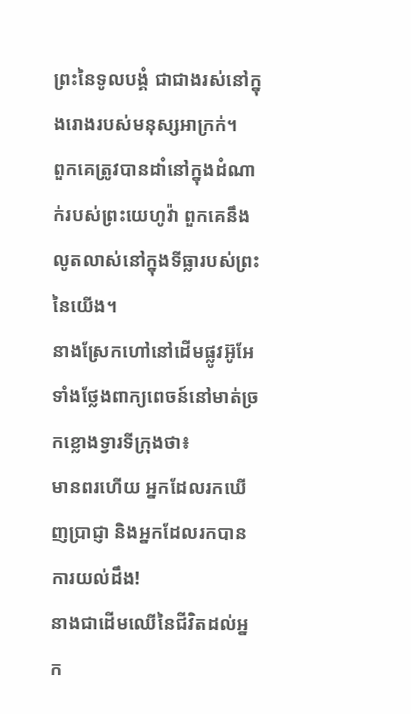ព្រះនៃទូលបង្គំ ជាជាងរស់នៅក្នុងរោងរបស់មនុស្សអាក្រក់។
ពួកគេត្រូវបានដាំនៅក្នុងដំណាក់របស់ព្រះយេហូវ៉ា ពួកគេនឹងលូតលាស់នៅក្នុងទីធ្លារបស់ព្រះនៃយើង។
នាងស្រែកហៅនៅដើមផ្លូវអ៊ូអែ ទាំងថ្លែងពាក្យពេចន៍នៅមាត់ច្រកខ្លោងទ្វារទីក្រុងថា៖
មានពរហើយ អ្នកដែលរកឃើញប្រាជ្ញា និងអ្នកដែលរកបានការយល់ដឹង!
នាងជាដើមឈើនៃជីវិតដល់អ្នក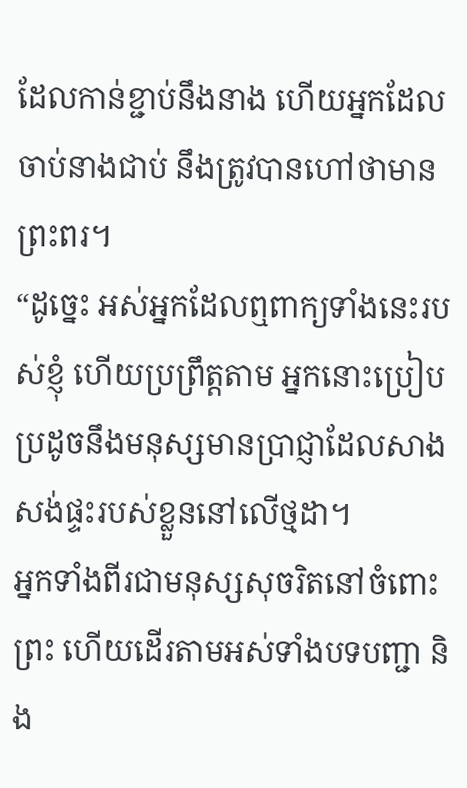ដែលកាន់ខ្ជាប់នឹងនាង ហើយអ្នកដែលចាប់នាងជាប់ នឹងត្រូវបានហៅថាមានព្រះពរ។
“ដូច្នេះ អស់អ្នកដែលឮពាក្យទាំងនេះរបស់ខ្ញុំ ហើយប្រព្រឹត្តតាម អ្នកនោះប្រៀបប្រដូចនឹងមនុស្សមានប្រាជ្ញាដែលសាងសង់ផ្ទះរបស់ខ្លួននៅលើថ្មដា។
អ្នកទាំងពីរជាមនុស្សសុចរិតនៅចំពោះព្រះ ហើយដើរតាមអស់ទាំងបទបញ្ជា និង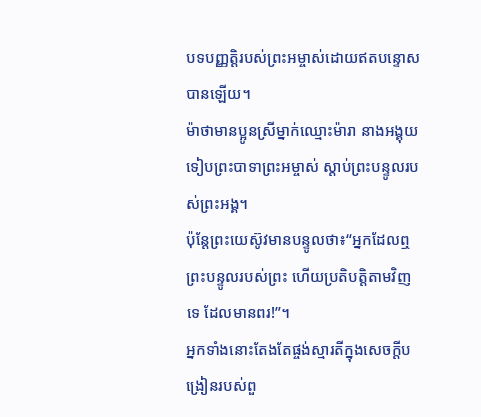បទបញ្ញត្តិរបស់ព្រះអម្ចាស់ដោយឥតបន្ទោសបានឡើយ។
ម៉ាថាមានប្អូនស្រីម្នាក់ឈ្មោះម៉ារា នាងអង្គុយទៀបព្រះបាទាព្រះអម្ចាស់ ស្ដាប់ព្រះបន្ទូលរបស់ព្រះអង្គ។
ប៉ុន្តែព្រះយេស៊ូវមានបន្ទូលថា៖“អ្នកដែលឮព្រះបន្ទូលរបស់ព្រះ ហើយប្រតិបត្តិតាមវិញទេ ដែលមានពរ!”។
អ្នកទាំងនោះតែងតែផ្ចង់ស្មារតីក្នុងសេចក្ដីបង្រៀនរបស់ពួ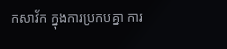កសាវ័ក ក្នុងការប្រកបគ្នា ការ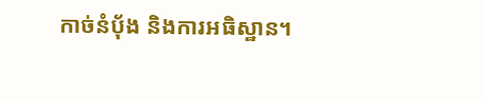កាច់នំប៉័ង និងការអធិស្ឋាន។